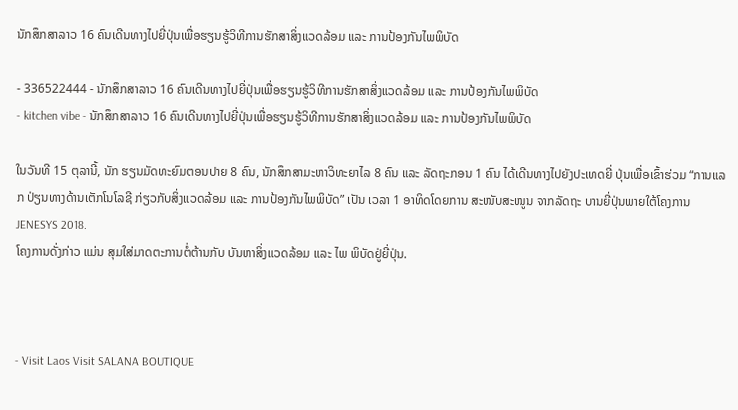ນັກສຶກສາລາວ 16 ຄົນເດີນທາງໄປຍີ່ປຸ່ນເພື່ອຮຽນຮູ້ວິທີການຮັກສາສິ່ງແວດລ້ອມ ແລະ ການປ້ອງກັນໄພພິບັດ

- 336522444 - ນັກສຶກສາລາວ 16 ຄົນເດີນທາງໄປຍີ່ປຸ່ນເພື່ອຮຽນຮູ້ວິທີການຮັກສາສິ່ງແວດລ້ອມ ແລະ ການປ້ອງກັນໄພພິບັດ
- kitchen vibe - ນັກສຶກສາລາວ 16 ຄົນເດີນທາງໄປຍີ່ປຸ່ນເພື່ອຮຽນຮູ້ວິທີການຮັກສາສິ່ງແວດລ້ອມ ແລະ ການປ້ອງກັນໄພພິບັດ

ໃນວັນທີ 15 ຕຸລານີ້, ນັກ ຮຽນມັດທະຍົມຕອນປາຍ 8 ຄົນ, ນັກສຶກສາມະຫາວິທະຍາໄລ 8 ຄົນ ແລະ ລັດຖະກອນ 1 ຄົນ ໄດ້ເດີນທາງໄປຍັງປະເທດຍີ່ ປຸ່ນເພື່ອເຂົ້າຮ່ວມ “ການແລກ ປ່ຽນທາງດ້ານເຕັກໂນໂລຊີ ກ່ຽວກັບສິ່ງແວດລ້ອມ ແລະ ການປ້ອງກັນໄພພິບັດ” ເປັນ ເວລາ 1 ອາທິດໂດຍການ ສະໜັບສະໜູນ ຈາກລັດຖະ ບານຍີ່ປຸ່ນພາຍໃຕ້ໂຄງການ JENESYS 2018.
ໂຄງການດັ່ງກ່າວ ແມ່ນ ສຸມໃສ່ມາດຕະການຕໍ່ຕ້ານກັບ ບັນຫາສິ່ງແວດລ້ອມ ແລະ ໄພ ພິບັດຢູ່ຍີ່ປຸ່ນ.



- Visit Laos Visit SALANA BOUTIQUE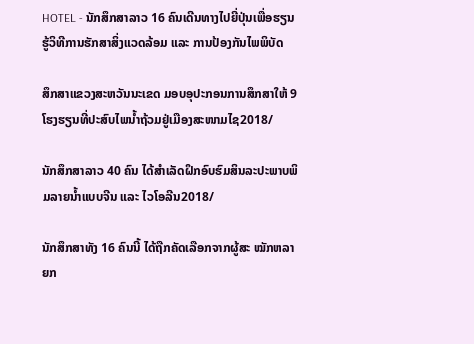HOTEL - ນັກສຶກສາລາວ 16 ຄົນເດີນທາງໄປຍີ່ປຸ່ນເພື່ອຮຽນຮູ້ວິທີການຮັກສາສິ່ງແວດລ້ອມ ແລະ ການປ້ອງກັນໄພພິບັດ

ສຶກສາແຂວງສະຫວັນນະເຂດ ມອບອຸປະກອນການສຶກສາໃຫ້ 9 ໂຮງຮຽນທີ່ປະສົບໄພນໍ້າຖ້ວມຢູ່ເມືອງສະໜາມໄຊ2018/

ນັກສຶກສາລາວ 40 ຄົນ ໄດ້ສຳເລັດຝຶກອົບຮົມສິນລະປະພາບພິມລາຍນ້ຳແບບຈີນ ແລະ ໄວໂອລີນ2018/

ນັກສຶກສາທັງ 16 ຄົນນີ້ ໄດ້ຖືກຄັດເລືອກຈາກຜູ້ສະ ໝັກຫລາຍກ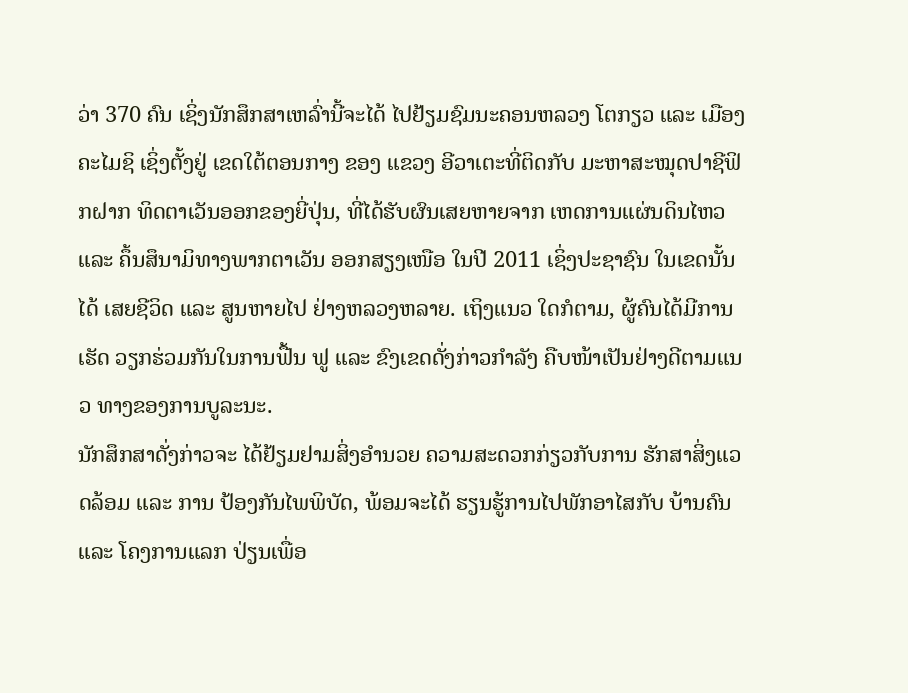ວ່າ 370 ຄົນ ເຊິ່ງນັກສຶກສາເຫລົ່ານີ້ຈະໄດ້ ໄປຢ້ຽມຊົມນະຄອນຫລວງ ໂຕກຽວ ແລະ ເມືອງຄະໄມຊິ ເຊິ່ງຕັ້ງຢູ່ ເຂດໃຕ້ຕອນກາງ ຂອງ ແຂວງ ອີວາເຕະທີ່ຕິດກັບ ມະຫາສະໝຸດປາຊີຟິກຝາກ ທິດຕາເວັນອອກຂອງຍີ່ປຸ່ນ, ທີ່ໄດ້ຮັບຜົນເສຍຫາຍຈາກ ເຫດການແຜ່ນດິນໄຫວ ແລະ ຄຶ້ນສຶນາມິທາງພາກຕາເວັນ ອອກສຽງເໜືອ ໃນປີ 2011 ເຊິ່ງປະຊາຊົນ ໃນເຂດນັ້ນໄດ້ ເສຍຊີວິດ ແລະ ສູນຫາຍໄປ ຢ່າງຫລວງຫລາຍ. ເຖິງແນວ ໃດກໍຕາມ, ຜູ້ຄົນໄດ້ມີການ ເຮັດ ວຽກຮ່ວມກັນໃນການຟື້ນ ຟູ ແລະ ຂົງເຂດດັ່ງກ່າວກຳລັງ ຄືບໜ້າເປັນຢ່າງດີຕາມແນວ ທາງຂອງການບູລະນະ.
ນັກສຶກສາດັ່ງກ່າວຈະ ໄດ້ຢ້ຽມຢາມສິ່ງອຳນວຍ ຄວາມສະດວກກ່ຽວກັບການ ຮັກສາສິ່ງແວດລ້ອມ ແລະ ການ ປ້ອງກັນໄພພິບັດ, ພ້ອມຈະໄດ້ ຮຽນຮູ້ການໄປພັກອາໄສກັບ ບ້ານຄົນ ແລະ ໂຄງການແລກ ປ່ຽນເພື່ອ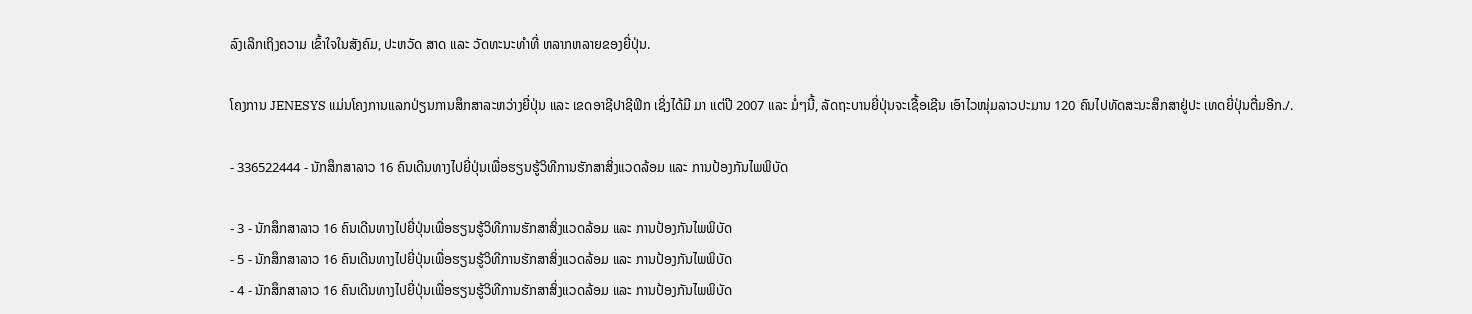ລົງເລິກເຖິງຄວາມ ເຂົ້າໃຈໃນສັງຄົມ, ປະຫວັດ ສາດ ແລະ ວັດທະນະທຳທີ່ ຫລາກຫລາຍຂອງຍີ່ປຸ່ນ.

ໂຄງການ JENESYS ແມ່ນໂຄງການແລກປ່ຽນການສຶກສາລະຫວ່າງຍີ່ປຸ່ນ ແລະ ເຂດອາຊີປາຊີຟິກ ເຊິ່ງໄດ້ມີ ມາ ແຕ່ປີ 2007 ແລະ ມໍ່ໆນີ້, ລັດຖະບານຍີ່ປຸ່ນຈະເຊື້ອເຊີນ ເອົາໄວໜຸ່ມລາວປະມານ 120 ຄົນໄປທັດສະນະສຶກສາຢູ່ປະ ເທດຍີ່ປຸ່ນຕື່ມອີກ./.

- 336522444 - ນັກສຶກສາລາວ 16 ຄົນເດີນທາງໄປຍີ່ປຸ່ນເພື່ອຮຽນຮູ້ວິທີການຮັກສາສິ່ງແວດລ້ອມ ແລະ ການປ້ອງກັນໄພພິບັດ

- 3 - ນັກສຶກສາລາວ 16 ຄົນເດີນທາງໄປຍີ່ປຸ່ນເພື່ອຮຽນຮູ້ວິທີການຮັກສາສິ່ງແວດລ້ອມ ແລະ ການປ້ອງກັນໄພພິບັດ
- 5 - ນັກສຶກສາລາວ 16 ຄົນເດີນທາງໄປຍີ່ປຸ່ນເພື່ອຮຽນຮູ້ວິທີການຮັກສາສິ່ງແວດລ້ອມ ແລະ ການປ້ອງກັນໄພພິບັດ
- 4 - ນັກສຶກສາລາວ 16 ຄົນເດີນທາງໄປຍີ່ປຸ່ນເພື່ອຮຽນຮູ້ວິທີການຮັກສາສິ່ງແວດລ້ອມ ແລະ ການປ້ອງກັນໄພພິບັດ